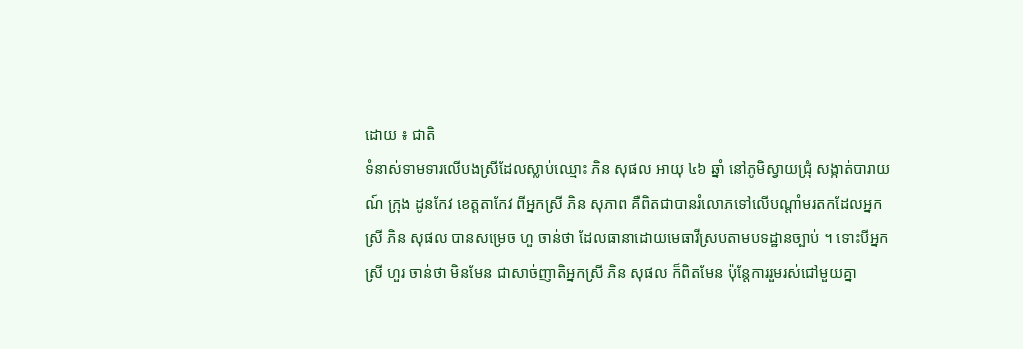ដោយ ៖ ជាតិ
ទំនាស់ទាមទារលើបងស្រីដែលស្លាប់ឈ្មោះ ភិន សុផល អាយុ ៤៦ ឆ្នាំ នៅភូមិស្វាយជ្រុំ សង្កាត់បារាយណ៍ ក្រុង ដូនកែវ ខេត្តតាកែវ ពីអ្នកស្រី ភិន សុភាព គឺពិតជាបានរំលោភទៅលើបណ្តាំមរតកដែលអ្នកស្រី ភិន សុផល បានសម្រេច ហួ ចាន់ថា ដែលធានាដោយមេធាវីស្របតាមបទដ្ឋានច្បាប់ ។ ទោះបីអ្នកស្រី ហួរ ចាន់ថា មិនមែន ជាសាច់ញាតិអ្នកស្រី ភិន សុផល ក៏ពិតមែន ប៉ុន្តែការរួមរស់ជៅមួយគ្នា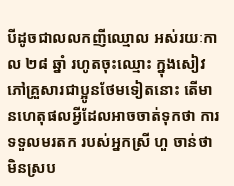បីដូចជាលលកញីឈ្មោល អស់រយៈកាល ២៨ ឆ្នាំ រហូតចុះឈ្មោះ ក្នុងសៀវភៅគ្រួសារជាប្អូនថែមទៀតនោះ តើមានហេតុផលអ្វីដែលអាចចាត់ទុកថា ការទទួលមរតក របស់អ្នកស្រី ហួ ចាន់ថា មិនស្រប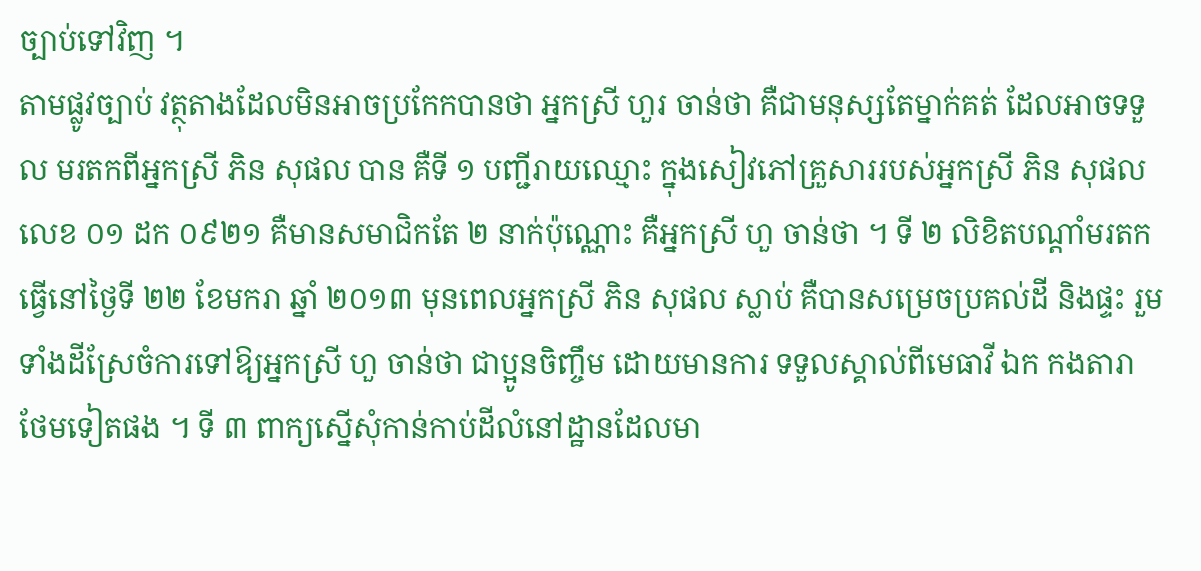ច្បាប់ទៅវិញ ។
តាមផ្លូវច្បាប់ វត្ថុតាងដែលមិនអាចប្រកែកបានថា អ្នកស្រី ហួរ ចាន់ថា គឺជាមនុស្សតែម្នាក់គត់ ដែលអាចទទួល មរតកពីអ្នកស្រី ភិន សុផល បាន គឺទី ១ បញ្ជីរាយឈ្មោះ ក្នុងសៀវភៅគ្រួសាររបស់អ្នកស្រី ភិន សុផល លេខ ០១ ដក ០៩២១ គឺមានសមាជិកតែ ២ នាក់ប៉ុណ្ណោះ គឺអ្នកស្រី ហួ ចាន់ថា ។ ទី ២ លិខិតបណ្តាំមរតកធ្វើនៅថ្ងៃទី ២២ ខែមករា ឆ្នាំ ២០១៣ មុនពេលអ្នកស្រី ភិន សុផល ស្លាប់ គឺបានសម្រេចប្រគល់ដី និងផ្ទះ រួមទាំងដីស្រែចំការទៅឱ្យអ្នកស្រី ហួ ចាន់ថា ជាប្អូនចិញ្ចឹម ដោយមានការ ទទួលស្គាល់ពីមេធាវី ឯក កងតារា ថែមទៀតផង ។ ទី ៣ ពាក្យស្នើសុំកាន់កាប់ដីលំនៅដ្ឋានដែលមា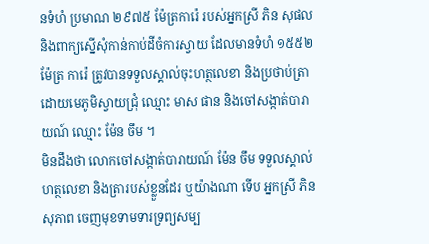នទំហំ ប្រមាណ ២៩៧៥ ម៉ែត្រការ៉េ របស់អ្នកស្រី ភិន សុផល និងពាក្យស្នើសុំកាន់កាប់ដីចំការស្វាយ ដែលមានទំហំ ១៥៥២ ម៉ែត្រ ការ៉េ ត្រូវបានទទួលស្គាល់ចុះហត្ថលេខា និងប្រថាប់ត្រា ដោយមេភូមិស្វាយជ្រុំ ឈ្មោះ មាស ផាន និងចៅសង្កាត់បារាយណ៍ ឈ្មោះ ម៉ែន ចឹម ។
មិនដឹងថា លោកចៅសង្កាត់បារាយណ៍ ម៉ែន ចឹម ទទួលស្គាល់ហត្ថលេខា និងត្រារបស់ខ្លួនដែរ ឬយ៉ាងណា ទើប អ្នកស្រី ភិន សុភាព ចេញមុខទាមទារទ្រព្យសម្ប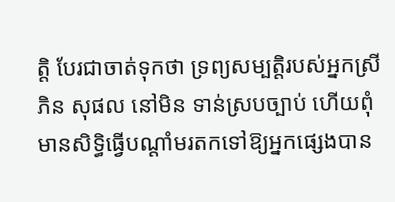ត្តិ បែរជាចាត់ទុកថា ទ្រព្យសម្បត្តិរបស់អ្នកស្រី ភិន សុផល នៅមិន ទាន់ស្របច្បាប់ ហើយពុំមានសិទ្ធិធ្វើបណ្តាំមរតកទៅឱ្យអ្នកផ្សេងបាន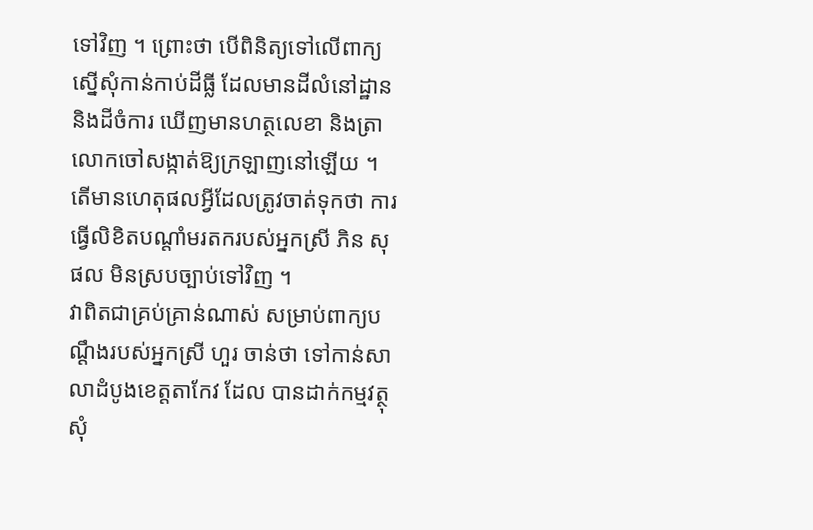ទៅវិញ ។ ព្រោះថា បើពិនិត្យទៅលើពាក្យស្នើសុំកាន់កាប់ដីធ្លី ដែលមានដីលំនៅដ្ឋាន និងដីចំការ ឃើញមានហត្ថលេខា និងត្រាលោកចៅសង្កាត់ឱ្យក្រឡាញនៅឡើយ ។ តើមានហេតុផលអ្វីដែលត្រូវចាត់ទុកថា ការធ្វើលិខិតបណ្តាំមរតករបស់អ្នកស្រី ភិន សុផល មិនស្របច្បាប់ទៅវិញ ។
វាពិតជាគ្រប់គ្រាន់ណាស់ សម្រាប់ពាក្យបណ្តឹងរបស់អ្នកស្រី ហួរ ចាន់ថា ទៅកាន់សាលាដំបូងខេត្តតាកែវ ដែល បានដាក់កម្មវត្ថុ សុំ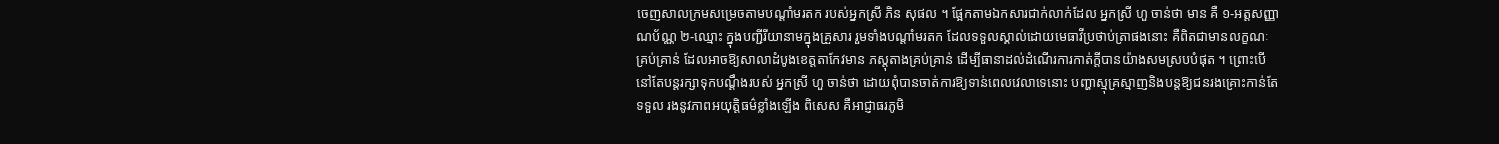ចេញសាលក្រមសម្រេចតាមបណ្តាំមរតក របស់អ្នកស្រី ភិន សុផល ។ ផ្អែកតាមឯកសារជាក់លាក់ដែល អ្នកស្រី ហួ ចាន់ថា មាន គឺ ១-អត្តសញ្ញាណប័ណ្ណ ២-ឈ្មោះ ក្នុងបញ្ជីរីយានាមក្នុងគ្រួសារ រួមទាំងបណ្តាំមរតក ដែលទទួលស្គាល់ដោយមេធាវីប្រថាប់ត្រាផងនោះ គឺពិតជាមានលក្ខណៈគ្រប់គ្រាន់ ដែលអាចឱ្យសាលាដំបូងខេត្តតាកែវមាន ភស្តុតាងគ្រប់គ្រាន់ ដើម្បីធានាដល់ដំណើរការកាត់ក្តីបានយ៉ាងសមស្របបំផុត ។ ព្រោះបើនៅតែបន្តរក្សាទុកបណ្តឹងរបស់ អ្នកស្រី ហួ ចាន់ថា ដោយពុំបានចាត់ការឱ្យទាន់ពេលវេលាទេនោះ បញ្ហាស្មុគ្រស្មាញនិងបន្តឱ្យជនរងគ្រោះកាន់តែទទួល រងនូវភាពអយុត្តិធម៌ខ្លាំងឡើង ពិសេស គឺអាជ្ញាធរភូមិ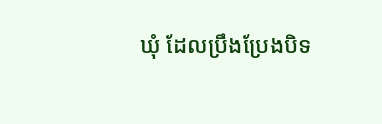ឃុំ ដែលប្រឹងប្រែងបិទ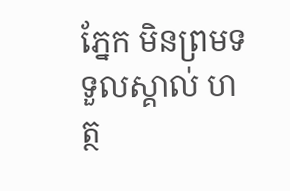ភ្នែក មិនព្រមទទួលស្គាល់ ហត្ថ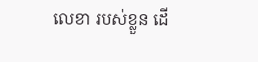លេខា របស់ខ្លួន ដើ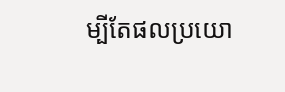ម្បីតែផលប្រយោ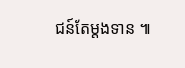ជន៍តែម្តងទាន ៕